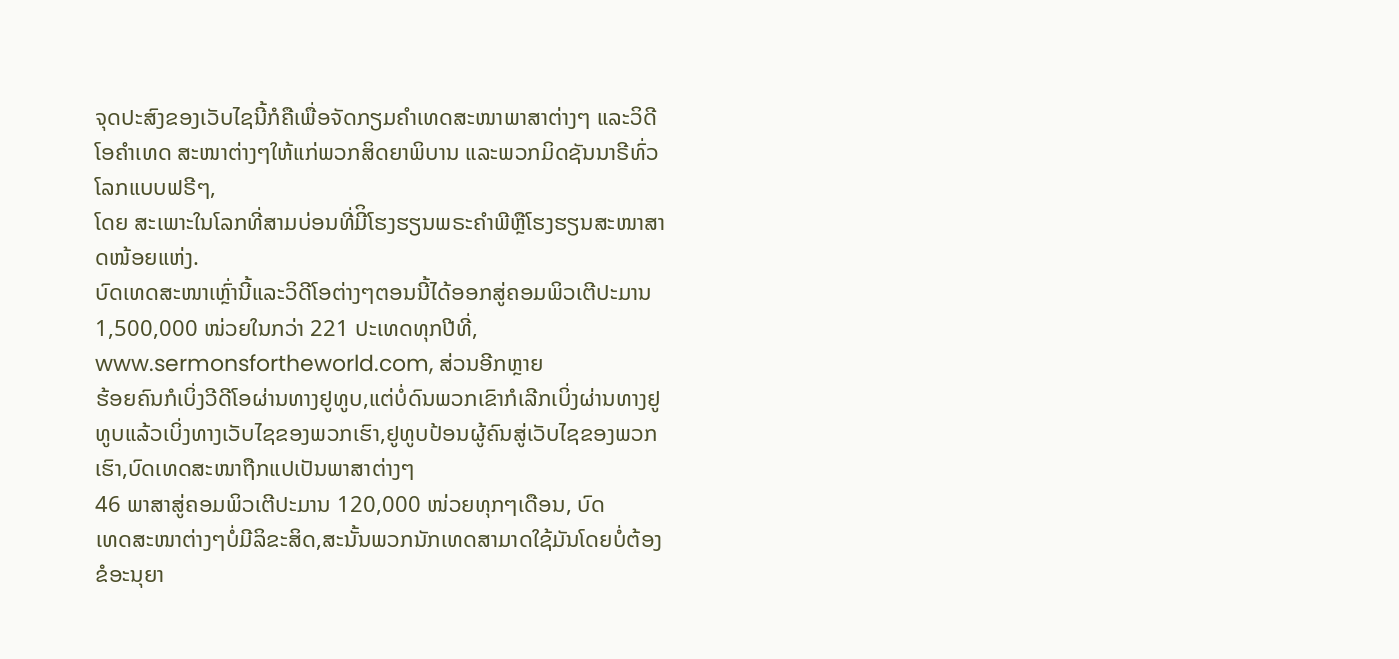ຈຸດປະສົງຂອງເວັບໄຊນີ້ກໍຄືເພື່ອຈັດກຽມຄໍາເທດສະໜາພາສາຕ່າງໆ ແລະວິດີໂອຄໍາເທດ ສະໜາຕ່າງໆໃຫ້ແກ່ພວກສິດຍາພິບານ ແລະພວກມິດຊັນນາຣີທົ່ວໂລກແບບຟຣີໆ,
ໂດຍ ສະເພາະໃນໂລກທີ່ສາມບ່ອນທີ່ມີິໂຮງຮຽນພຣະຄໍາພີຫຼືໂຮງຮຽນສະໜາສາດໜ້ອຍແຫ່ງ.
ບົດເທດສະໜາເຫຼົ່ານີ້ແລະວິດີໂອຕ່າງໆຕອນນີ້ໄດ້ອອກສູ່ຄອມພິວເຕີປະມານ 1,500,000 ໜ່ວຍໃນກວ່າ 221 ປະເທດທຸກປີທີ່,
www.sermonsfortheworld.com, ສ່ວນອີກຫຼາຍ
ຮ້ອຍຄົນກໍເບິ່ງວີດີໂອຜ່ານທາງຢູທູບ,ແຕ່ບໍ່ດົນພວກເຂົາກໍເລີກເບິ່ງຜ່ານທາງຢູທູບແລ້ວເບິ່ງທາງເວັບໄຊຂອງພວກເຮົາ,ຢູທູບປ້ອນຜູ້ຄົນສູ່ເວັບໄຊຂອງພວກເຮົາ,ບົດເທດສະໜາຖືກແປເປັນພາສາຕ່າງໆ
46 ພາສາສູ່ຄອມພິວເຕີປະມານ 120,000 ໜ່ວຍທຸກໆເດືອນ, ບົດ
ເທດສະໜາຕ່າງໆບໍ່ມີລິຂະສິດ,ສະນັ້ນພວກນັກເທດສາມາດໃຊ້ມັນໂດຍບໍ່ຕ້ອງຂໍອະນຸຍາ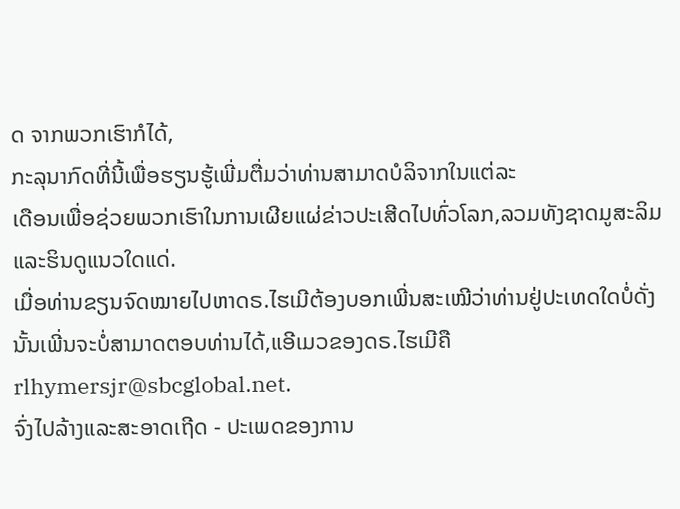ດ ຈາກພວກເຮົາກໍໄດ້,
ກະລຸນາກົດທີ່ນີ້ເພື່ອຮຽນຮູ້ເພີ່ມຕື່ມວ່າທ່ານສາມາດບໍລິຈາກໃນແຕ່ລະ
ເດືອນເພື່ອຊ່ວຍພວກເຮົາໃນການເຜີຍແຜ່ຂ່າວປະເສີດໄປທົ່ວໂລກ,ລວມທັງຊາດມູສະລິມ ແລະຮິນດູແນວໃດແດ່.
ເມື່ອທ່ານຂຽນຈົດໝາຍໄປຫາດຣ.ໄຮເມີຕ້ອງບອກເພີ່ນສະເໝີວ່າທ່ານຢູ່ປະເທດໃດບໍ່ດັ່ງ
ນັ້ນເພີ່ນຈະບໍ່ສາມາດຕອບທ່ານໄດ້,ແອີເມວຂອງດຣ.ໄຮເມີຄື rlhymersjr@sbcglobal.net.
ຈົ່ງໄປລ້າງແລະສະອາດເຖີດ - ປະເພດຂອງການ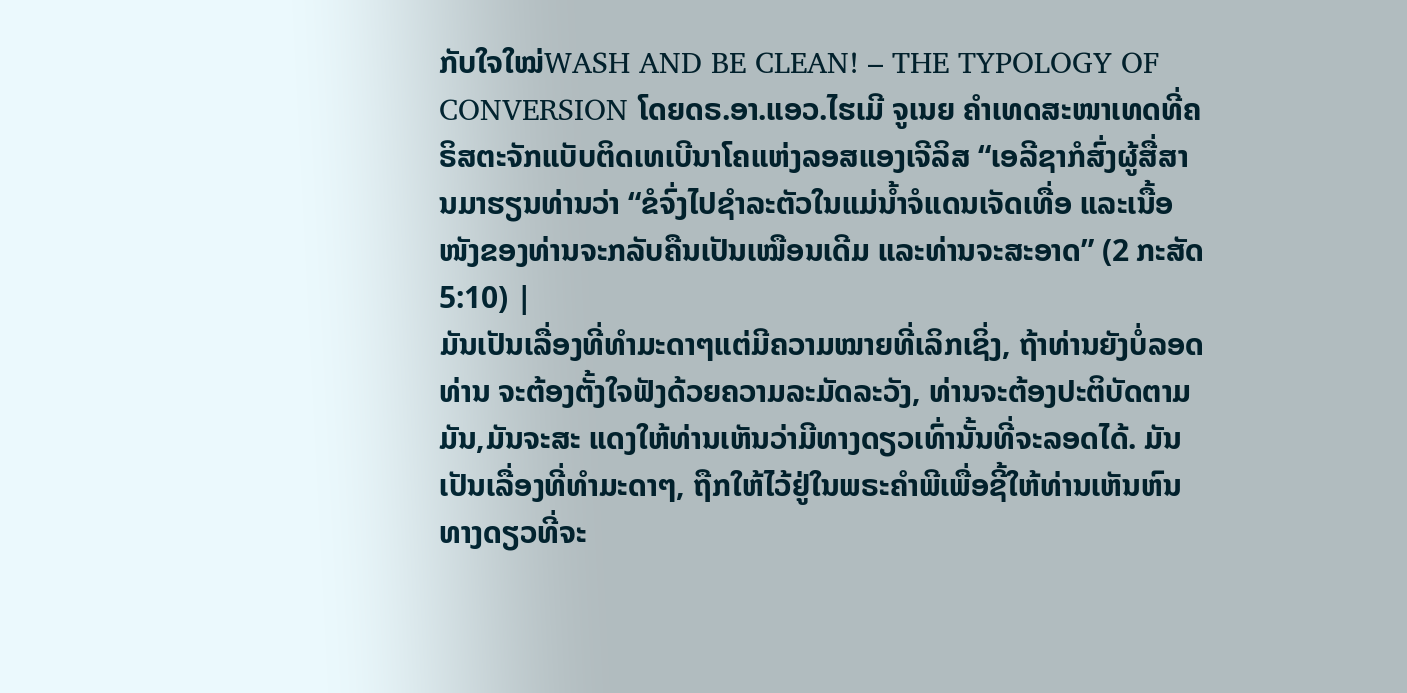ກັບໃຈໃໝ່WASH AND BE CLEAN! – THE TYPOLOGY OF CONVERSION ໂດຍດຣ.ອາ.ແອວ.ໄຮເມີ ຈູເນຍ ຄໍາເທດສະໜາເທດທີ່ຄຣິສຕະຈັກແບັບຕິດເທເບີນາໂຄແຫ່ງລອສແອງເຈີລິສ “ເອລີຊາກໍສົ່ງຜູ້ສື່ສານມາຮຽນທ່ານວ່າ “ຂໍຈົ່ງໄປຊຳລະຕັວໃນແມ່ນ້ຳຈໍແດນເຈັດເທື່ອ ແລະເນື້ອໜັງຂອງທ່ານຈະກລັບຄືນເປັນເໝືອນເດີມ ແລະທ່ານຈະສະອາດ” (2 ກະສັດ 5:10) |
ມັນເປັນເລື່ອງທີ່ທໍາມະດາໆແຕ່ມີຄວາມໝາຍທີ່ເລິກເຊິ່ງ, ຖ້າທ່ານຍັງບໍ່ລອດທ່ານ ຈະຕ້ອງຕັ້ງໃຈຟັງດ້ວຍຄວາມລະມັດລະວັງ, ທ່ານຈະຕ້ອງປະຕິບັດຕາມມັນ,ມັນຈະສະ ແດງໃຫ້ທ່ານເຫັນວ່າມີທາງດຽວເທົ່ານັ້ນທີ່ຈະລອດໄດ້. ມັນເປັນເລື່ອງທີ່ທໍາມະດາໆ, ຖືກໃຫ້ໄວ້ຢູ່ໃນພຣະຄໍາພີເພື່ອຊີ້ໃຫ້ທ່ານເຫັນຫົນທາງດຽວທີ່ຈະ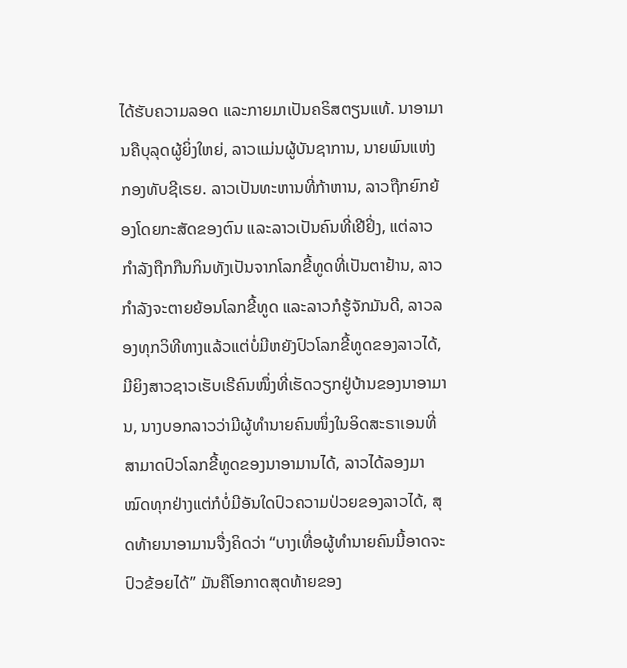ໄດ້ຮັບຄວາມລອດ ແລະກາຍມາເປັນຄຣິສຕຽນແທ້. ນາອາມານຄືບຸລຸດຜູ້ຍິ່ງໃຫຍ່, ລາວແມ່ນຜູ້ບັນຊາການ, ນາຍພົນແຫ່ງກອງທັບຊີເຣຍ. ລາວເປັນທະຫານທີ່ກ້າຫານ, ລາວຖືກຍົກຍ້ອງໂດຍກະສັດຂອງຕົນ ແລະລາວເປັນຄົນທີ່ເຢີຢິ່ງ, ແຕ່ລາວກໍາລັງຖືກກືນກິນທັງເປັນຈາກໂລກຂີ້ທູດທີ່ເປັນຕາຢ້ານ, ລາວກໍາລັງຈະຕາຍຍ້ອນໂລກຂີ້ທູດ ແລະລາວກໍຮູ້ຈັກມັນດີ, ລາວລອງທຸກວິທີທາງແລ້ວແຕ່ບໍ່ມີຫຍັງປົວໂລກຂີ້ທູດຂອງລາວໄດ້, ມີຍິງສາວຊາວເຮັບເຣີຄົນໜຶ່ງທີ່ເຮັດວຽກຢູ່ບ້ານຂອງນາອາມານ, ນາງບອກລາວວ່າມີຜູ້ທໍານາຍຄົນໜຶ່ງໃນອິດສະຣາເອນທີ່ສາມາດປົວໂລກຂີ້ທູດຂອງນາອາມານໄດ້, ລາວໄດ້ລອງມາໝົດທຸກຢ່າງແຕ່ກໍບໍ່ມີອັນໃດປົວຄວາມປ່ວຍຂອງລາວໄດ້, ສຸດທ້າຍນາອາມານຈື່ງຄິດວ່າ “ບາງເທື່ອຜູ້ທໍານາຍຄົນນີ້ອາດຈະປົວຂ້ອຍໄດ້” ມັນຄືໂອກາດສຸດທ້າຍຂອງ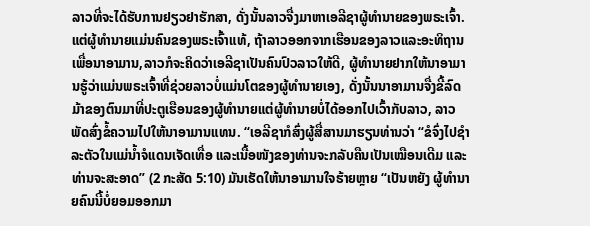ລາວທີ່ຈະໄດ້ຮັບການຢຽວຢາຮັກສາ, ດັ່ງນັ້ນລາວຈື່ງມາຫາເອລີຊາຜູ້ທໍານາຍຂອງພຣະເຈົ້າ. ແຕ່ຜູ້ທໍານາຍແມ່ນຄົນຂອງພຣະເຈົ້າແທ້, ຖ້າລາວອອກຈາກເຮືອນຂອງລາວແລະອະທິຖານເພື່ອນາອາມານ,ລາວກໍຈະຄິດວ່າເອລີຊາເປັນຄົນປົວລາວໃຫ້ດີ, ຜູ້ທໍານາຍຢາກໃຫ້ນາອາມານຮູ້ວ່າແມ່ນພຣະເຈົ້າທີ່ຊ່ວຍລາວບໍ່ແມ່ນໂຕຂອງຜູ້ທໍານາຍເອງ, ດັ່ງນັ້ນນາອາມານຈື່ງຂີ້ລົດມ້າຂອງຕົນມາທີ່ປະຕູເຮືອນຂອງຜູ້ທໍານາຍແຕ່ຜູ້ທໍານາຍບໍ່ໄດ້ອອກໄປເວົ້າກັບລາວ, ລາວພັດສົ່ງຂໍ້ຄວາມໄປໃຫ້ນາອາມານແທນ. “ເອລີຊາກໍສົ່ງຜູ້ສື່ສານມາຮຽນທ່ານວ່າ “ຂໍຈົ່ງໄປຊຳລະຕັວໃນແມ່ນ້ຳຈໍແດນເຈັດເທື່ອ ແລະເນື້ອໜັງຂອງທ່ານຈະກລັບຄືນເປັນເໝືອນເດີມ ແລະທ່ານຈະສະອາດ” (2 ກະສັດ 5:10) ມັນເຮັດໃຫ້ນາອາມານໃຈຮ້າຍຫຼາຍ “ເປັນຫຍັງ ຜູ້ທໍານາຍຄົນນີ້ບໍ່ຍອມອອກມາ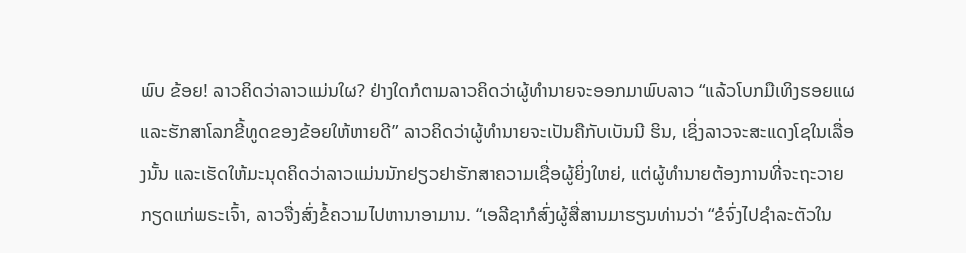ພົບ ຂ້ອຍ! ລາວຄິດວ່າລາວແມ່ນໃຜ? ຢ່າງໃດກໍຕາມລາວຄິດວ່າຜູ້ທໍານາຍຈະອອກມາພົບລາວ “ແລ້ວໂບກມືເທິງຮອຍແຜ ແລະຮັກສາໂລກຂີ້ທູດຂອງຂ້ອຍໃຫ້ຫາຍດີ” ລາວຄິດວ່າຜູ້ທໍານາຍຈະເປັນຄືກັບເບັນນີ ຮິນ, ເຊິ່ງລາວຈະສະແດງໂຊໃນເລື່ອງນັ້ນ ແລະເຮັດໃຫ້ມະນຸດຄິດວ່າລາວແມ່ນນັກຢຽວຢາຮັກສາຄວາມເຊື່ອຜູ້ຍິ່ງໃຫຍ່, ແຕ່ຜູ້ທໍານາຍຕ້ອງການທີ່ຈະຖະວາຍກຽດແກ່ພຣະເຈົ້າ, ລາວຈື່ງສົ່ງຂໍ້ຄວາມໄປຫານາອາມານ. “ເອລີຊາກໍສົ່ງຜູ້ສື່ສານມາຮຽນທ່ານວ່າ “ຂໍຈົ່ງໄປຊຳລະຕັວໃນ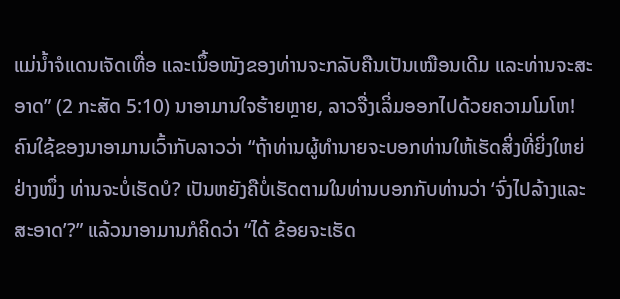ແມ່ນ້ຳຈໍແດນເຈັດເທື່ອ ແລະເນຶ້ອໜັງຂອງທ່ານຈະກລັບຄືນເປັນເໝືອນເດີມ ແລະທ່ານຈະສະອາດ” (2 ກະສັດ 5:10) ນາອາມານໃຈຮ້າຍຫຼາຍ, ລາວຈື່ງເລິ່ມອອກໄປດ້ວຍຄວາມໂມໂຫ! ຄົນໃຊ້ຂອງນາອາມານເວົ້າກັບລາວວ່າ “ຖ້າທ່ານຜູ້ທໍານາຍຈະບອກທ່ານໃຫ້ເຮັດສິ່ງທີ່ຍິ່ງໃຫຍ່ຢ່າງໜຶ່ງ ທ່ານຈະບໍ່ເຮັດບໍ? ເປັນຫຍັງຄືບໍ່ເຮັດຕາມໃນທ່ານບອກກັບທ່ານວ່າ ‘ຈົ່ງໄປລ້າງແລະສະອາດ’?” ແລ້ວນາອາມານກໍຄິດວ່າ “ໄດ້ ຂ້ອຍຈະເຮັດ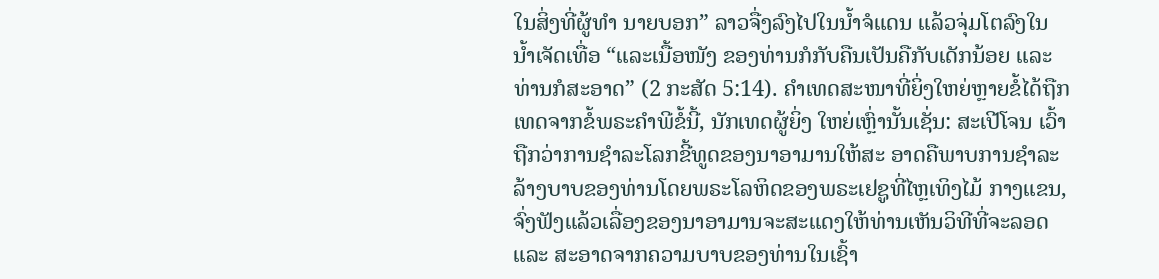ໃນສິ່ງທີ່ຜູ້ທຳ ນາຍບອກ” ລາວຈື່ງລົງໄປໃນນ້ຳຈໍແດນ ແລ້ວຈຸ່ມໂຕລົງໃນນ້ຳເຈັດເທື່ອ “ແລະເນື້ອໜັງ ຂອງທ່ານກໍກັບຄືນເປັນຄືກັບເດັກນ້ອຍ ແລະທ່ານກໍສະອາດ” (2 ກະສັດ 5:14). ຄໍາເທດສະໜາທີ່ຍິ່ງໃຫຍ່ຫຼາຍຂໍ້ໄດ້ຖືກເທດຈາກຂໍ້ພຣະຄຳພີຂໍ້ນີ້, ນັກເທດຜູ້ຍິ່ງ ໃຫຍ່ເຫຼົ່ານັ້ນເຊັ່ນ: ສະເປີໂຈນ ເວົ້າຖືກວ່າການຊຳລະໂລກຂີ້ທູດຂອງນາອາມານໃຫ້ສະ ອາດຄືພາບການຊຳລະລ້າງບາບຂອງທ່ານໂດຍພຣະໂລຫິດຂອງພຣະເຢຊູທີ່ໄຫຼເທິງໄມ້ ກາງແຂນ, ຈົ່ງຟັງແລ້ວເລື່ອງຂອງນາອາມານຈະສະແດງໃຫ້ທ່ານເຫັນວິທີທີ່ຈະລອດ ແລະ ສະອາດຈາກຄວາມບາບຂອງທ່ານໃນເຊົ້າ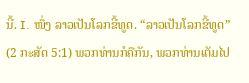ນີ້. I. ໜຶ່ງ ລາວເປັນໂລກຂີ້ທູດ. “ລາວເປັນໂລກຂີ້ທູດ” (2 ກະສັດ 5:1) ພວກທ່ານກໍຄືກັນ, ພວກທ່ານເຕັມໄປ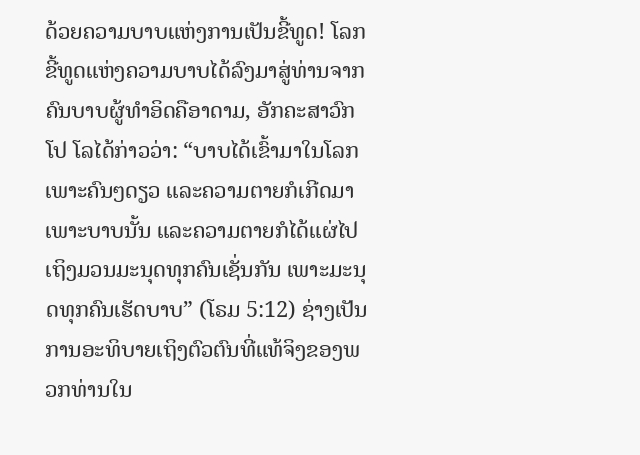ດ້ວຍຄວາມບາບແຫ່ງການເປັນຂີ້ທູດ! ໂລກ ຂີ້ທູດແຫ່ງຄວາມບາບໄດ້ລົງມາສູ່ທ່ານຈາກຄົນບາບຜູ້ທຳອິດຄືອາດາມ, ອັກຄະສາວົກໂປ ໂລໄດ້ກ່າວວ່າ: “ບາບໄດ້ເຂົ້າມາໃນໂລກເພາະຄົນໆດຽວ ແລະຄວາມຕາຍກໍເກີດມາເພາະບາບນັ້ນ ແລະຄວາມຕາຍກໍໄດ້ແຜ່ໄປເຖິງມວນມະນຸດທຸກຄົນເຊັ່ນກັນ ເພາະມະນຸດທຸກຄົນເຮັດບາບ” (ໂຣມ 5:12) ຊ່າງເປັນການອະທິບາຍເຖິງຕົວຕົນທີ່ແທ້ຈິງຂອງພວກທ່ານໃນ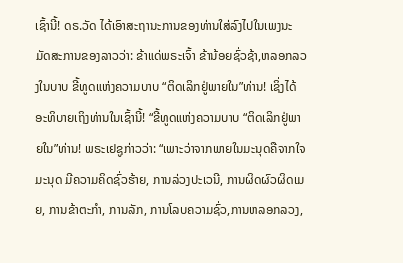ເຊົ້ານີ້! ດຣ.ວັດ ໄດ້ເອົາສະຖານະການຂອງທ່ານໃສ່ລົງໄປໃນເພງນະມັດສະການຂອງລາວວ່າ: ຂ້າແດ່ພຣະເຈົ້າ ຂ້ານ້ອຍຊົ່ວຊ້າ,ຫລອກລວງໃນບາບ ຂີ້ທູດແຫ່ງຄວາມບາບ “ຕິດເລິກຢູ່ພາຍໃນ”ທ່ານ! ເຊິ່ງໄດ້ອະທິບາຍເຖິງທ່ານໃນເຊົ້ານີ້! “ຂີ້ທູດແຫ່ງຄວາມບາບ “ຕິດເລິກຢູ່ພາຍໃນ”ທ່ານ! ພຣະເຢຊູກ່າວວ່າ: “ເພາະວ່າຈາກພາຍໃນມະນຸດຄືຈາກໃຈມະນຸດ ມີຄວາມຄິດຊົ່ວຮ້າຍ, ການລ່ວງປະເວນີ, ການຜິດຜົວຜິດເມຍ, ການຂ້າຕະກຳ, ການລັກ, ການໂລບຄວາມຊົ່ວ,ການຫລອກລວງ,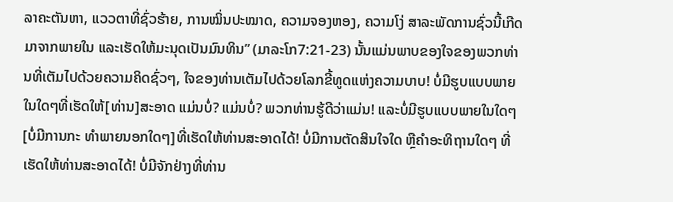ລາຄະຕັນຫາ, ແວວຕາທີ່ຊົ່ວຮ້າຍ, ການໝິ່ນປະໝາດ, ຄວາມຈອງຫອງ, ຄວາມໂງ່ ສາລະພັດການຊົ່ວນີ້ເກີດມາຈາກພາຍໃນ ແລະເຮັດໃຫ້ມະນຸດເປັນມົນທິນ” (ມາລະໂກ7:21-23) ນັ້ນແມ່ນພາບຂອງໃຈຂອງພວກທ່ານທີ່ເຕັມໄປດ້ວຍຄວາມຄິດຊົ່ວໆ, ໃຈຂອງທ່ານເຕັມໄປດ້ວຍໂລກຂີ້ທູດແຫ່ງຄວາມບາບ! ບໍ່ມີຮູບແບບພາຍໃນໃດໆທີ່ເຮັດໃຫ້[ທ່ານ]ສະອາດ ແມ່ນບໍ່? ແມ່ນບໍ່? ພວກທ່ານຮູ້ດີວ່າແມ່ນ! ແລະບໍ່ມີຮູບແບບພາຍໃນໃດໆ[ບໍ່ມີການກະ ທຳພາຍນອກໃດໆ]ທີ່ເຮັດໃຫ້ທ່ານສະອາດໄດ້! ບໍ່ມີການຕັດສິນໃຈໃດ ຫຼືຄຳອະທິຖານໃດໆ ທີ່ເຮັດໃຫ້ທ່ານສະອາດໄດ້! ບໍ່ມີຈັກຢ່າງທີ່ທ່ານ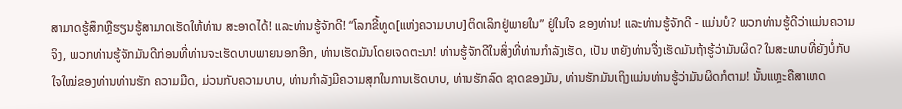ສາມາດຮູ້ສຶກຫຼືຮຽນຮູ້ສາມາດເຮັດໃຫ້ທ່ານ ສະອາດໄດ້! ແລະທ່ານຮູ້ຈັກດີ! “ໂລກຂີ້ທູດ[ແຫ່ງຄວາມບາບ]ຕິດເລິກຢູ່ພາຍໃນ” ຢູ່ໃນໃຈ ຂອງທ່ານ! ແລະທ່ານຮູ້ຈັກດີ - ແມ່ນບໍ? ພວກທ່ານຮູ້ດີວ່າແມ່ນຄວາມຈິງ, ພວກທ່ານຮູ້ຈັກມັນດີກ່ອນທີ່ທ່ານຈະເຮັດບາບພາຍນອກອີກ, ທ່ານເຮັດມັນໂດຍເຈດຕະນາ! ທ່ານຮູ້ຈັກດີໃນສິ່ງທີ່ທ່ານກໍາລັງເຮັດ, ເປັນ ຫຍັງທ່ານຈື່ງເຮັດມັນຖ້າຮູ້ວ່າມັນຜິດ? ໃນສະພາບທີ່ຍັງບໍ່ກັບໃຈໃໝ່ຂອງທ່ານທ່ານຮັກ ຄວາມມືດ, ມ່ວນກັບຄວາມບາບ, ທ່ານກຳລັງມີຄວາມສຸກໃນການເຮັດບາບ, ທ່ານຮັກລົດ ຊາດຂອງມັນ, ທ່ານຮັກມັນເຖິງແມ່ນທ່ານຮູ້ວ່າມັນຜິດກໍຕາມ! ນັ້ນແຫຼະຄືສາເຫດ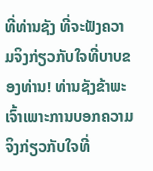ທີ່ທ່ານຊັງ ທີ່ຈະຟັງຄວາມຈິງກ່ຽວກັບໃຈທີ່ບາບຂອງທ່ານ! ທ່ານຊັງຂ້າພະເຈົ້າເພາະການບອກຄວາມ ຈິງກ່ຽວກັບໃຈທີ່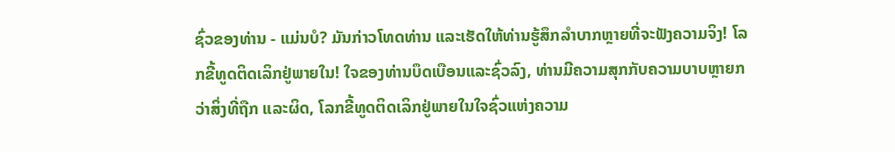ຊົ່ວຂອງທ່ານ - ແມ່ນບໍ? ມັນກ່າວໂທດທ່ານ ແລະເຮັດໃຫ້ທ່ານຮູ້ສຶກລໍາບາກຫຼາຍທີ່ຈະຟັງຄວາມຈິງ! ໂລກຂີ້ທູດຕິດເລິກຢູ່ພາຍໃນ! ໃຈຂອງທ່ານບຶດເບືອນແລະຊົ່ວລົງ, ທ່ານມີຄວາມສຸກກັບຄວາມບາບຫຼາຍກວ່າສິ່ງທີ່ຖືກ ແລະຜິດ, ໂລກຂີ້ທູດຕິດເລິກຢູ່ພາຍໃນໃຈຊົ່ວແຫ່ງຄວາມ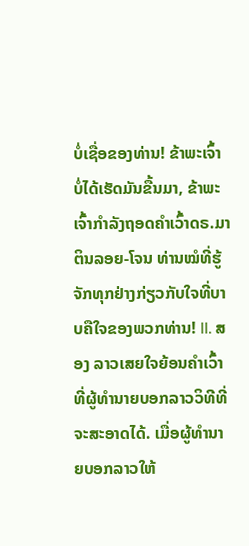ບໍ່ເຊື່ອຂອງທ່ານ! ຂ້າພະເຈົ້າບໍ່ໄດ້ເຮັດມັນຂື້ນມາ, ຂ້າພະເຈົ້າກໍາລັງຖອດຄໍາເວົ້າດຣ.ມາຕິນລອຍ-ໂຈນ ທ່ານໝໍທີ່ຮູ້ຈັກທຸກຢ່າງກ່ຽວກັບໃຈທີ່ບາບຄືໃຈຂອງພວກທ່ານ! II. ສອງ ລາວເສຍໃຈຍ້ອນຄໍາເວົ້າທີ່ຜູ້ທໍານາຍບອກລາວວິທີທີ່ຈະສະອາດໄດ້. ເມື່ອຜູ້ທໍານາຍບອກລາວໃຫ້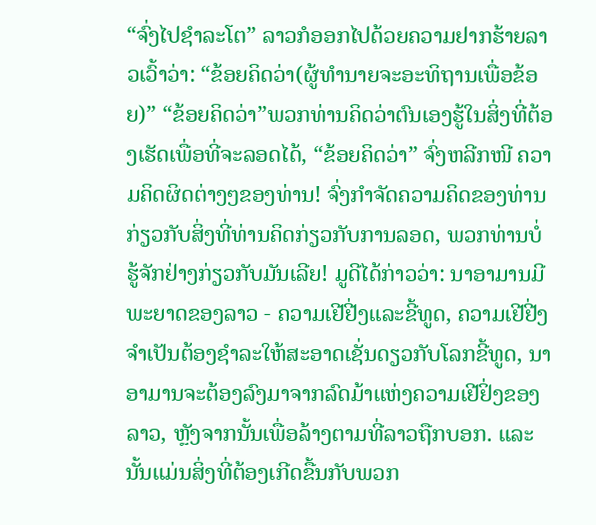“ຈົ່ງໄປຊໍາລະໂຕ” ລາວກໍອອກໄປດ້ວຍຄວາມຢາກຮ້າຍລາວເວົ້າວ່າ: “ຂ້ອຍຄິດວ່າ(ຜູ້ທໍານາຍຈະອະທິຖານເພື່ອຂ້ອຍ)” “ຂ້ອຍຄິດວ່າ”ພວກທ່ານຄິດວ່າຕົນເອງຮູ້ໃນສິ່ງທີ່ຕ້ອງເຮັດເພື່ອທີ່ຈະລອດໄດ້, “ຂ້ອຍຄິດວ່າ” ຈົ່ງຫລີກໜີ ຄວາມຄິດຜິດຕ່າງໆຂອງທ່ານ! ຈົ່ງກໍາຈັດຄວາມຄິດຂອງທ່ານກ່ຽວກັບສິ່ງທີ່ທ່ານຄິດກ່ຽວກັບການລອດ, ພວກທ່ານບໍ່ຮູ້ຈັກຢ່າງກ່ຽວກັບມັນເລີຍ! ມູດີໄດ້ກ່າວວ່າ: ນາອາມານມີພະຍາດຂອງລາວ - ຄວາມເຢີຢີ່ງແລະຂີ້ທູດ, ຄວາມເຢີຢີ່ງ ຈໍາເປັນຕ້ອງຊໍາລະໃຫ້ສະອາດເຊັ່ນດຽວກັບໂລກຂີ້ທູດ, ນາອາມານຈະຕ້ອງລົງມາຈາກລົດມ້າແຫ່ງຄວາມເຢີຢິ່ງຂອງລາວ, ຫຼັງຈາກນັ້ນເພື່ອລ້າງຕາມທີ່ລາວຖືກບອກ. ແລະນັ້ນແມ່ນສິ່ງທີ່ຕ້ອງເກີດຂື້ນກັບພວກ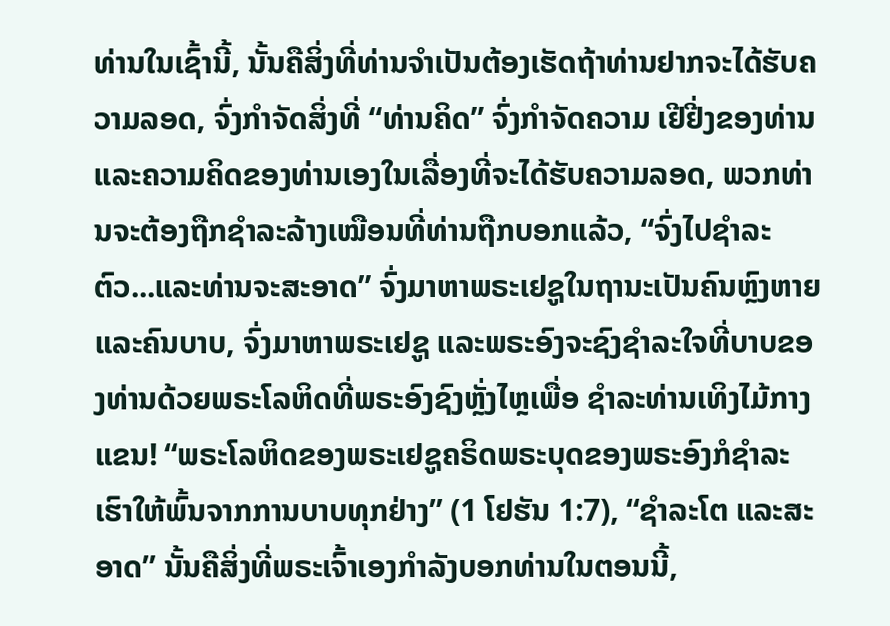ທ່ານໃນເຊົ້ານີ້, ນັ້ນຄືສິ່ງທີ່ທ່ານຈໍາເປັນຕ້ອງເຮັດຖ້າທ່ານຢາກຈະໄດ້ຮັບຄວາມລອດ, ຈົ່ງກໍາຈັດສິ່ງທີ່ “ທ່ານຄິດ” ຈົ່ງກໍາຈັດຄວາມ ເຢີຢີ່ງຂອງທ່ານ ແລະຄວາມຄິດຂອງທ່ານເອງໃນເລື່ອງທີ່ຈະໄດ້ຮັບຄວາມລອດ, ພວກທ່ານຈະຕ້ອງຖືກຊໍາລະລ້າງເໝືອນທີ່ທ່ານຖືກບອກແລ້ວ, “ຈົ່ງໄປຊໍາລະຕົວ...ແລະທ່ານຈະສະອາດ” ຈົ່ງມາຫາພຣະເຢຊູໃນຖານະເປັນຄົນຫຼົງຫາຍແລະຄົນບາບ, ຈົ່ງມາຫາພຣະເຢຊູ ແລະພຣະອົງຈະຊົງຊໍາລະໃຈທີ່ບາບຂອງທ່ານດ້ວຍພຣະໂລຫິດທີ່ພຣະອົງຊົງຫຼັ່ງໄຫຼເພື່ອ ຊໍາລະທ່ານເທິງໄມ້ກາງແຂນ! “ພຣະໂລຫິດຂອງພຣະເຢຊູຄຣິດພຣະບຸດຂອງພຣະອົງກໍຊໍາລະເຮົາໃຫ້ພົ້ນຈາກການບາບທຸກຢ່າງ” (1 ໂຢຮັນ 1:7), “ຊໍາລະໂຕ ແລະສະອາດ” ນັ້ນຄືສິ່ງທີ່ພຣະເຈົ້າເອງກໍາລັງບອກທ່ານໃນຕອນນີ້,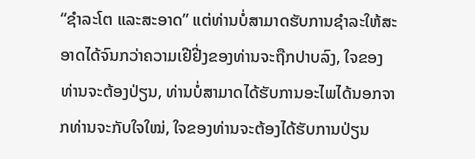“ຊໍາລະໂຕ ແລະສະອາດ” ແຕ່ທ່ານບໍ່ສາມາດຮັບການຊໍາລະໃຫ້ສະອາດໄດ້ຈົນກວ່າຄວາມເຢີຢີ່ງຂອງທ່ານຈະຖືກປາບລົງ, ໃຈຂອງທ່ານຈະຕ້ອງປ່ຽນ, ທ່ານບໍ່ສາມາດໄດ້ຮັບການອະໄພໄດ້ນອກຈາກທ່ານຈະກັບໃຈໃໝ່, ໃຈຂອງທ່ານຈະຕ້ອງໄດ້ຮັບການປ່ຽນ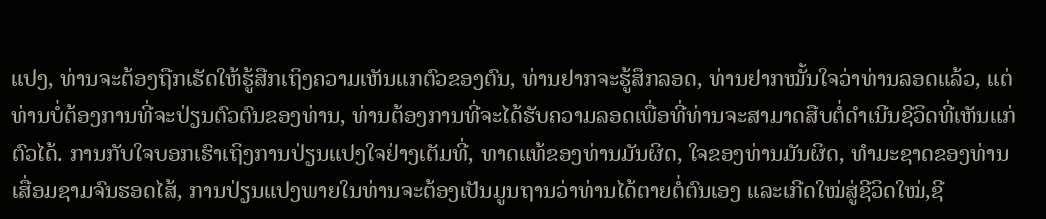ແປງ, ທ່ານຈະຕ້ອງຖືກເຮັດໃຫ້ຮູ້ສືກເຖິງຄວາມເຫັນແກຕົວຂອງຕົນ, ທ່ານຢາກຈະຮູ້ສຶກລອດ, ທ່ານຢາກໝັ້ນໃຈວ່າທ່ານລອດແລ້ວ, ແຕ່ທ່ານບໍ່ຕ້ອງການທີ່ຈະປ່ຽນຕົວຕົນຂອງທ່ານ, ທ່ານຕ້ອງການທີ່ຈະໄດ້ຮັບຄວາມລອດເພື່ອທີ່ທ່ານຈະສາມາດສືບຕໍ່ດໍາເນີນຊີວິດທີ່ເຫັນແກ່ຕົວໄດ້. ການກັບໃຈບອກເຮົາເຖິງການປ່ຽນແປງໃຈຢ່າງເຕັມທີ່, ທາດແທ້ຂອງທ່ານມັນຜິດ, ໃຈຂອງທ່ານມັນຜິດ, ທໍາມະຊາດຂອງທ່ານເສື່ອມຊາມຈົນຮອດໄສ້, ການປ່ຽນແປງພາຍໃນທ່ານຈະຕ້ອງເປັນມູນຖານວ່າທ່ານໄດ້ຕາຍຕໍ່ຕົນເອງ ແລະເກີດໃໝ່ສູ່ຊີວິດໃໝ່,ຊີ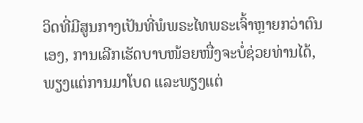ວິດທີ່ມີສູນກາງເປັນທີ່ພໍພຣະໄທພຣະເຈົ້າຫຼາຍກວ່າຕົນເອງ, ການເລີກເຮັດບາບໜ້ອຍໜື່ງຈະບໍ່ຊ່ວຍທ່ານໄດ້, ພຽງແຕ່ການມາໂບດ ແລະພຽງແຕ່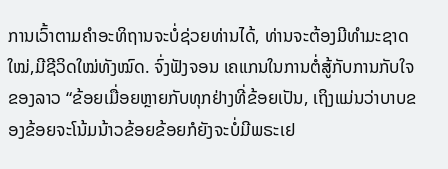ການເວົ້າຕາມຄໍາອະທິຖານຈະບໍ່ຊ່ວຍທ່ານໄດ້, ທ່ານຈະຕ້ອງມີທໍາມະຊາດໃໝ່,ມີຊີວິດໃໝ່ທັງໝົດ. ຈົ່ງຟັງຈອນ ເຄແກນໃນການຕໍ່ສູ້ກັບການກັບໃຈຂອງລາວ “ຂ້ອຍເມື່ອຍຫຼາຍກັບທຸກຢ່າງທີ່ຂ້ອຍເປັນ, ເຖິງແມ່ນວ່າບາບຂອງຂ້ອຍຈະໂນ້ມນ້າວຂ້ອຍຂ້ອຍກໍຍັງຈະບໍ່ມີພຣະເຢ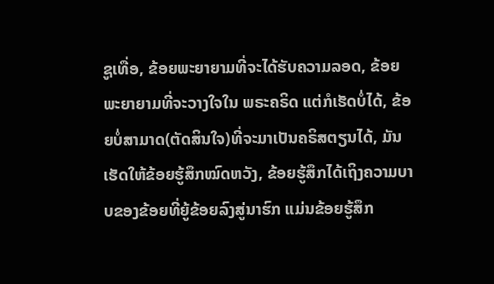ຊູເທື່ອ, ຂ້ອຍພະຍາຍາມທີ່ຈະໄດ້ຮັບຄວາມລອດ, ຂ້ອຍພະຍາຍາມທີ່ຈະວາງໃຈໃນ ພຣະຄຣິດ ແຕ່ກໍເຮັດບໍ່ໄດ້, ຂ້ອຍບໍ່ສາມາດ(ຕັດສິນໃຈ)ທີ່ຈະມາເປັນຄຣິສຕຽນໄດ້, ມັນເຮັດໃຫ້ຂ້ອຍຮູ້ສຶກໝົດຫວັງ, ຂ້ອຍຮູ້ສຶກໄດ້ເຖິງຄວາມບາບຂອງຂ້ອຍທີ່ຍູ້ຂ້ອຍລົງສູ່ນາຮົກ ແມ່ນຂ້ອຍຮູ້ສຶກ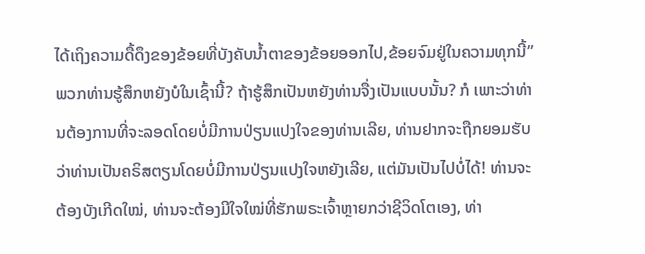ໄດ້ເຖິງຄວາມດື້ດຶງຂອງຂ້ອຍທີ່ບັງຄັບນໍ້າຕາຂອງຂ້ອຍອອກໄປ,ຂ້ອຍຈົມຢູ່ໃນຄວາມທຸກນີ້” ພວກທ່ານຮູ້ສຶກຫຍັງບໍໃນເຊົ້ານີ້? ຖ້າຮູ້ສຶກເປັນຫຍັງທ່ານຈື່ງເປັນແບບນັ້ນ? ກໍ ເພາະວ່າທ່ານຕ້ອງການທີ່ຈະລອດໂດຍບໍ່ມີການປ່ຽນແປງໃຈຂອງທ່ານເລີຍ, ທ່ານຢາກຈະຖືກຍອມຮັບວ່າທ່ານເປັນຄຣິສຕຽນໂດຍບໍ່ມີການປ່ຽນແປງໃຈຫຍັງເລີຍ, ແຕ່ມັນເປັນໄປບໍ່ໄດ້! ທ່ານຈະຕ້ອງບັງເກີດໃໝ່, ທ່ານຈະຕ້ອງມີໃຈໃໝ່ທີ່ຮັກພຣະເຈົ້າຫຼາຍກວ່າຊີວິດໂຕເອງ, ທ່າ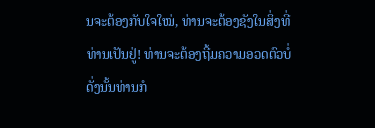ນຈະຕ້ອງກັບໃຈໃໝ່, ທ່ານຈະຕ້ອງຊັງໃນສິ່ງທີ່ທ່ານເປັນຢູ່! ທ່ານຈະຕ້ອງຖີ້ມຄວາມອວດຕົວບໍ່ດັ່ງນັ້ນທ່ານກໍ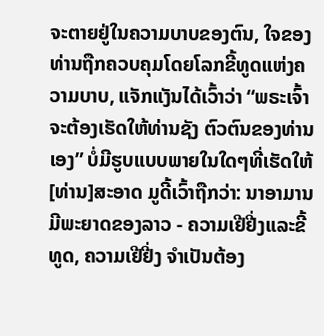ຈະຕາຍຢູ່ໃນຄວາມບາບຂອງຕົນ, ໃຈຂອງທ່ານຖືກຄວບຄຸມໂດຍໂລກຂີ້ທູດແຫ່ງຄວາມບາບ, ແຈັກແງັນໄດ້ເວົ້າວ່າ “ພຣະເຈົ້າຈະຕ້ອງເຮັດໃຫ້ທ່ານຊັງ ຕົວຕົນຂອງທ່ານເອງ” ບໍ່ມີຮູບແບບພາຍໃນໃດໆທີ່ເຮັດໃຫ້[ທ່ານ]ສະອາດ ມູດີ້ເວົ້າຖືກວ່າ: ນາອາມານມີພະຍາດຂອງລາວ - ຄວາມເຢີຢີ່ງແລະຂີ້ທູດ, ຄວາມເຢີຢີ່ງ ຈໍາເປັນຕ້ອງ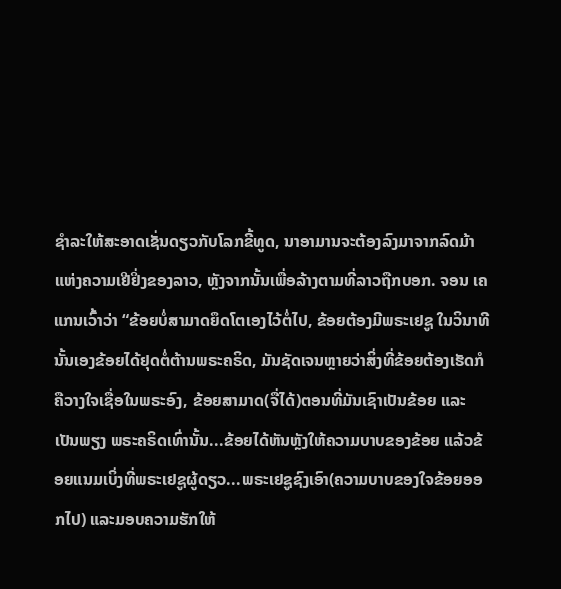ຊໍາລະໃຫ້ສະອາດເຊັ່ນດຽວກັບໂລກຂີ້ທູດ, ນາອາມານຈະຕ້ອງລົງມາຈາກລົດມ້າແຫ່ງຄວາມເຢີຢິ່ງຂອງລາວ, ຫຼັງຈາກນັ້ນເພື່ອລ້າງຕາມທີ່ລາວຖືກບອກ. ຈອນ ເຄແກນເວົ້າວ່າ “ຂ້ອຍບໍ່ສາມາດຍຶດໂຕເອງໄວ້ຕໍ່ໄປ, ຂ້ອຍຕ້ອງມີພຣະເຢຊູ ໃນວິນາທີນັ້ນເອງຂ້ອຍໄດ້ຢຸດຕໍ່ຕ້ານພຣະຄຣິດ, ມັນຊັດເຈນຫຼາຍວ່າສິ່ງທີ່ຂ້ອຍຕ້ອງເຮັດກໍຄືວາງໃຈເຊື່ອໃນພຣະອົງ, ຂ້ອຍສາມາດ(ຈື່ໄດ້)ຕອນທີ່ມັນເຊົາເປັນຂ້ອຍ ແລະເປັນພຽງ ພຣະຄຣິດເທົ່ານັ້ນ...ຂ້ອຍໄດ້ຫັນຫຼັງໃຫ້ຄວາມບາບຂອງຂ້ອຍ ແລ້ວຂ້ອຍແນມເບິ່ງທີ່ພຣະເຢຊູຜູ້ດຽວ...ພຣະເຢຊູຊົງເອົາ(ຄວາມບາບຂອງໃຈຂ້ອຍອອກໄປ) ແລະມອບຄວາມຮັກໃຫ້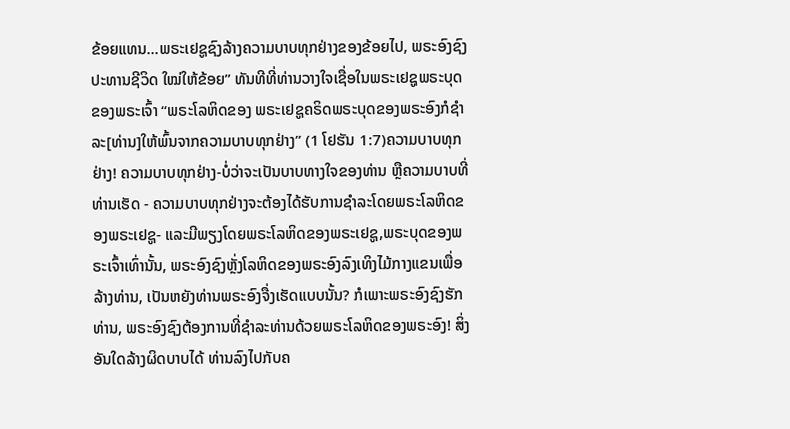ຂ້ອຍແທນ...ພຣະເຢຊູຊົງລ້າງຄວາມບາບທຸກຢ່າງຂອງຂ້ອຍໄປ, ພຣະອົງຊົງປະທານຊີວິດ ໃໝ່ໃຫ້ຂ້ອຍ” ທັນທີທີ່ທ່ານວາງໃຈເຊື່ອໃນພຣະເຢຊູພຣະບຸດຂອງພຣະເຈົ້າ “ພຣະໂລຫິດຂອງ ພຣະເຢຊູຄຣິດພຣະບຸດຂອງພຣະອົງກໍຊໍາລະ[ທ່ານ]ໃຫ້ພົ້ນຈາກຄວາມບາບທຸກຢ່າງ” (1 ໂຢຮັນ 1:7)ຄວາມບາບທຸກຢ່າງ! ຄວາມບາບທຸກຢ່າງ-ບໍ່ວ່າຈະເປັນບາບທາງໃຈຂອງທ່ານ ຫຼືຄວາມບາບທີ່ທ່ານເຮັດ - ຄວາມບາບທຸກຢ່າງຈະຕ້ອງໄດ້ຮັບການຊໍາລະໂດຍພຣະໂລຫິດຂອງພຣະເຢຊູ- ແລະມີພຽງໂດຍພຣະໂລຫິດຂອງພຣະເຢຊູ,ພຣະບຸດຂອງພຣະເຈົ້າເທົ່ານັ້ນ, ພຣະອົງຊົງຫຼັ່ງໂລຫິດຂອງພຣະອົງລົງເທິງໄມ້ກາງແຂນເພື່ອລ້າງທ່ານ, ເປັນຫຍັງທ່ານພຣະອົງຈື່ງເຮັດແບບນັ້ນ? ກໍເພາະພຣະອົງຊົງຮັກທ່ານ, ພຣະອົງຊົງຕ້ອງການທີ່ຊໍາລະທ່ານດ້ວຍພຣະໂລຫິດຂອງພຣະອົງ! ສິ່ງອັນໃດລ້າງຜິດບາບໄດ້ ທ່ານລົງໄປກັບຄ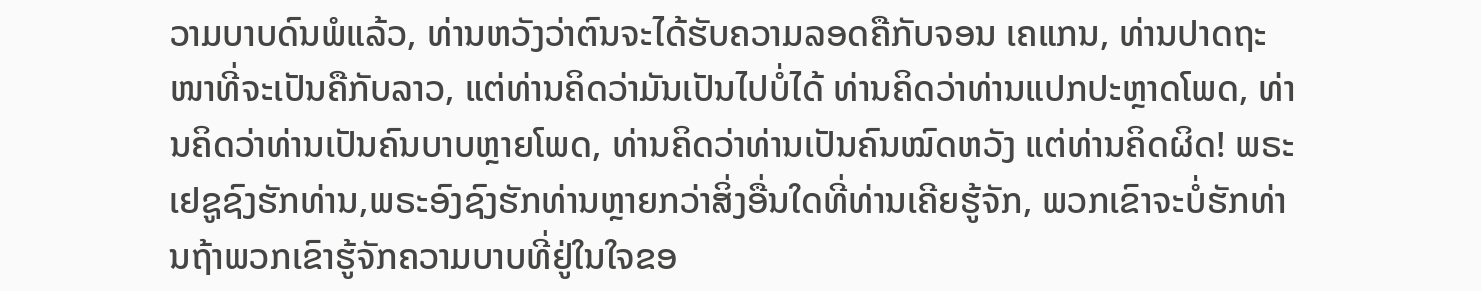ວາມບາບດົນພໍແລ້ວ, ທ່ານຫວັງວ່າຕົນຈະໄດ້ຮັບຄວາມລອດຄືກັບຈອນ ເຄແກນ, ທ່ານປາດຖະໜາທີ່ຈະເປັນຄືກັບລາວ, ແຕ່ທ່ານຄິດວ່າມັນເປັນໄປບໍ່ໄດ້ ທ່ານຄິດວ່າທ່ານແປກປະຫຼາດໂພດ, ທ່ານຄິດວ່າທ່ານເປັນຄົນບາບຫຼາຍໂພດ, ທ່ານຄິດວ່າທ່ານເປັນຄົນໝົດຫວັງ ແຕ່ທ່ານຄິດຜິດ! ພຣະເຢຊູຊົງຮັກທ່ານ,ພຣະອົງຊົງຮັກທ່ານຫຼາຍກວ່າສິ່ງອື່ນໃດທີ່ທ່ານເຄີຍຮູ້ຈັກ, ພວກເຂົາຈະບໍ່ຮັກທ່ານຖ້າພວກເຂົາຮູ້ຈັກຄວາມບາບທີ່ຢູ່ໃນໃຈຂອ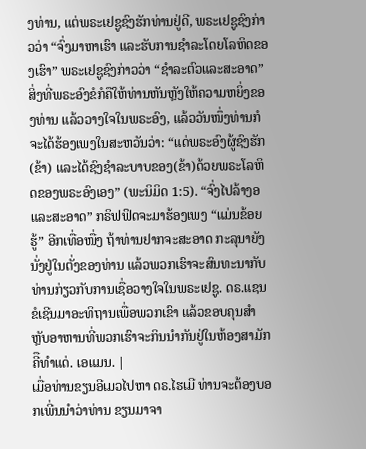ງທ່ານ, ແຕ່ພຣະເຢຊູຊົງຮັກທ່ານຢູ່ດີ, ພຣະເຢຊູຊົງກ່າວວ່າ “ຈົ່ງມາຫາເຮົາ ແລະຮັບການຊໍາລະໂດຍໂລຫິດຂອງເຮົາ” ພຣະເຢຊູຊົງກ່າວວ່າ “ຊໍາລະຕົວແລະສະອາດ” ສິ່ງທີ່ພຣະອົງຂໍກໍຄືໃຫ້ທ່ານຫັນຫຼັງໃຫ້ຄວາມຫຍິ່ງຂອງທ່ານ ແລ້ວວາງໃຈໃນພຣະອົງ, ແລ້ວວັນໜຶ່ງທ່ານກໍຈະໄດ້ຮ້ອງເພງໃນສະຫວັນວ່າ: “ແດ່ພຣະອົງຜູ້ຊົງຮັກ(ຂ້າ) ແລະໄດ້ຊົງຊຳລະບາບຂອງ(ຂ້າ)ດ້ວຍພຣະໂລຫິດຂອງພຣະອົງເອງ” (ພະນິມິດ 1:5). “ຈົ່ງໄປລ້າງອແລະສະອາດ” ກຣິຟຟິດຈະມາຮ້ອງເພງ “ແມ່ນຂ້ອຍຮູ້” ອີກເທື່ອໜື່ງ ຖ້າທ່ານຢາກຈະສະອາດ ກະລຸນາຍັງນັ່ງຢູ່ໃນຕັ່ງຂອງທ່ານ ແລ້ວພວກເຮົາຈະສົນທະນາກັບທ່ານກ່ຽວກັບການເຊື່ອວາງໃຈໃນພຣະເຢຊູ. ດຣ.ແຊນ ຂໍເຊີນມາອະທິຖານເພື່ອພວກເຂົາ ແລ້ວຂອບຄຸນສໍາຫຼັບອາຫານທີ່ພວກເຮົາຈະກິນນໍາກັນຢູ່ໃນຫ້ອງສາມັກຄີືທໍາແດ່. ເອແມນ. |
ເມື່ອທ່ານຂຽນອີເມວໄປຫາ ດຣ.ໄຮເມີ ທ່ານຈະຕ້ອງບອກເພີ່ນນໍາວ່າທ່ານ ຂຽນມາຈາ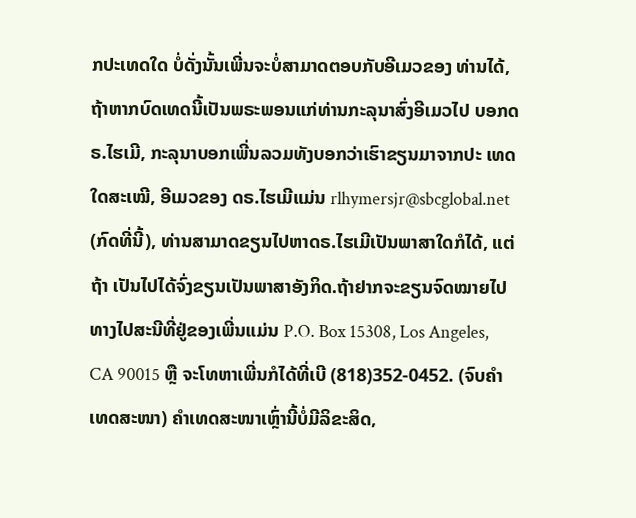ກປະເທດໃດ ບໍ່ດັ່ງນັ້ນເພີ່ນຈະບໍ່ສາມາດຕອບກັບອີເມວຂອງ ທ່ານໄດ້, ຖ້າຫາກບົດເທດນີ້ເປັນພຣະພອນແກ່ທ່ານກະລຸນາສົ່ງອີເມວໄປ ບອກດຣ.ໄຮເມີ, ກະລຸນາບອກເພີ່ນລວມທັງບອກວ່າເຮົາຂຽນມາຈາກປະ ເທດໃດສະເໝີ, ອີເມວຂອງ ດຣ.ໄຮເມີແມ່ນ rlhymersjr@sbcglobal.net (ກົດທີ່ນີ້), ທ່ານສາມາດຂຽນໄປຫາດຣ.ໄຮເມີເປັນພາສາໃດກໍໄດ້, ແຕ່ຖ້າ ເປັນໄປໄດ້ຈົ່ງຂຽນເປັນພາສາອັງກິດ.ຖ້າຢາກຈະຂຽນຈົດໝາຍໄປທາງໄປສະນີທີ່ຢູ່ຂອງເພີ່ນແມ່ນ P.O. Box 15308, Los Angeles, CA 90015 ຫຼື ຈະໂທຫາເພີ່ນກໍໄດ້ທີ່ເບີ (818)352-0452. (ຈົບຄຳເທດສະໜາ) ຄໍາເທດສະໜາເຫຼົ່ານີ້ບໍ່ມີລິຂະສິດ,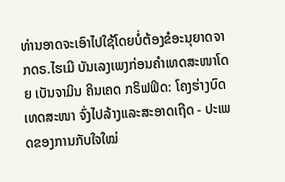ທ່ານອາດຈະເອົາໄປໃຊ້ໂດຍບໍ່ຕ້ອງຂໍອະນຸຍາດຈາກດຣ.ໄຮເມີ ບັນເລງເພງກ່ອນຄໍາເທດສະໜາໂດຍ ເບັນຈາມິນ ຄິນເຄດ ກຣິຟຟິດ: ໂຄງຮ່າງບົດເທດສະໜາ ຈົ່ງໄປລ້າງແລະສະອາດເຖີດ - ປະເພດຂອງການກັບໃຈໃໝ່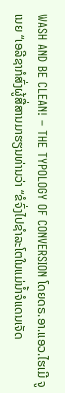WASH AND BE CLEAN! – THE TYPOLOGY OF CONVERSION ໂດຍດຣ.ອາ.ແອວ.ໄຮເມີ ຈູເນຍ “ເອລີຊາກໍສົ່ງຜູ້ສື່ສານມາຮຽນທ່ານວ່າ “ຂໍຈົ່ງໄປຊຳລະໂຕໃນແມ່ນ້ຳຈໍແດນເຈັດ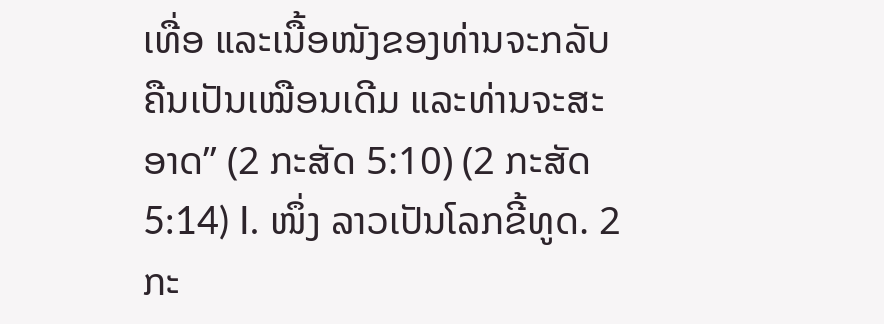ເທື່ອ ແລະເນື້ອໜັງຂອງທ່ານຈະກລັບຄືນເປັນເໝືອນເດີມ ແລະທ່ານຈະສະອາດ” (2 ກະສັດ 5:10) (2 ກະສັດ 5:14) I. ໜຶ່ງ ລາວເປັນໂລກຂີ້ທູດ. 2 ກະ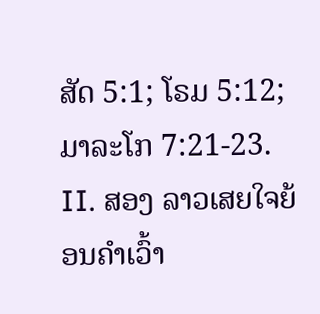ສັດ 5:1; ໂຣມ 5:12; ມາລະໂກ 7:21-23. II. ສອງ ລາວເສຍໃຈຍ້ອນຄໍາເວົ້າ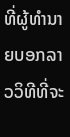ທີ່ຜູ້ທໍານາຍບອກລາວວິທີທີ່ຈະ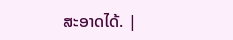ສະອາດໄດ້. |